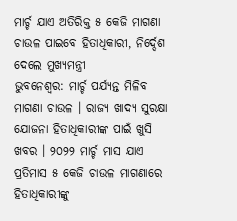ମାର୍ଚ୍ଚ ଯାଏ ଅତିରିକ୍ତ ୫ କେଜି ମାଗଣା ଚାଉଳ ପାଇବେ ହିତାଧିକାରୀ, ନିର୍ଦ୍ଦେଶ ଦେଲେ ମୁଖ୍ୟମନ୍ତ୍ରୀ
ଭୁବନେଶ୍ୱର: ମାର୍ଚ୍ଚ ପର୍ଯ୍ୟନ୍ତ ମିଳିବ ମାଗଣା ଚାଉଳ । ରାଜ୍ୟ ଖାଦ୍ୟ ସୁରକ୍ଷା ଯୋଜନା ହିତାଧିକାରୀଙ୍କ ପାଇଁ ଖୁସି ଖବର । ୨୦୨୨ ମାର୍ଚ୍ଚ ମାସ ଯାଏ ପ୍ରତିମାସ ୫ କେଜି ଚାଉଳ ମାଗଣାରେ ହିତାଧିକାରୀଙ୍କୁ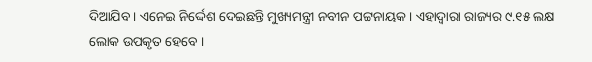ଦିଆଯିବ । ଏନେଇ ନିର୍ଦ୍ଦେଶ ଦେଇଛନ୍ତି ମୁଖ୍ୟମନ୍ତ୍ରୀ ନବୀନ ପଟ୍ଟନାୟକ । ଏହାଦ୍ୱାରା ରାଜ୍ୟର ୯.୧୫ ଲକ୍ଷ ଲୋକ ଉପକୃତ ହେବେ ।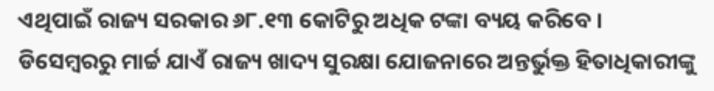ଏଥିପାଇଁ ରାଜ୍ୟ ସରକାର ୬୮.୧୩ କୋଟିରୁ ଅଧିକ ଟଙ୍କା ବ୍ୟୟ କରିବେ ।
ଡିସେମ୍ବରରୁ ମାର୍ଚ୍ଚ ଯାଏଁ ରାଜ୍ୟ ଖାଦ୍ୟ ସୁରକ୍ଷା ଯୋଜନାରେ ଅନ୍ତର୍ଭୁକ୍ତ ହିତାଧିକାରୀଙ୍କୁ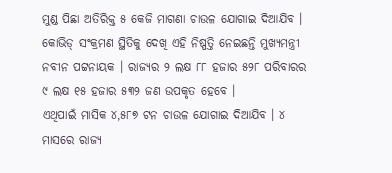ମୁଣ୍ଡ ପିଛା ଅତିରିକ୍ତ ୫ କେଜି ମାଗଣା ଚାଉଳ ଯୋଗାଇ ଦିଆଯିବ । କୋଭିଡ୍ ସଂକ୍ରମଣ ସ୍ଥିତିକୁ ଦେଖି ଏହି ନିଷ୍ପତ୍ତି ନେଇଛନ୍ତି ମୁଖ୍ୟମନ୍ତ୍ରୀ ନବୀନ ପଟ୍ଟନାୟକ । ରାଜ୍ୟର ୨ ଲକ୍ଷ ୮୮ ହଜାର ୫୨୮ ପରିବାରର ୯ ଲକ୍ଷ ୧୫ ହଜାର ୫୩୨ ଜଣ ଉପକୃତ ହେବେ ।
ଏଥିପାଇଁ ମାସିକ ୪,୫୮୭ ଟନ ଚାଉଳ ଯୋଗାଇ ଦିଆଯିବ । ୪ ମାସରେ ରାଜ୍ୟ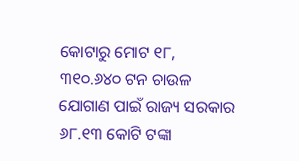କୋଟାରୁ ମୋଟ ୧୮, ୩୧୦.୬୪୦ ଟନ ଚାଉଳ ଯୋଗାଣ ପାଇଁ ରାଜ୍ୟ ସରକାର ୬୮.୧୩ କୋଟି ଟଙ୍କା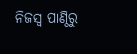ନିଜସ୍ୱ ପାଣ୍ଠିରୁ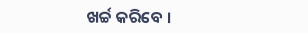ଖର୍ଚ୍ଚ କରିବେ ।